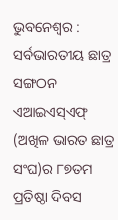ଭୁବନେଶ୍ୱର : ସର୍ବଭାରତୀୟ ଛାତ୍ର ସଙ୍ଗଠନ ଏଆଇଏସ୍ଏଫ୍ (ଅଖିଳ ଭାରତ ଛାତ୍ର ସଂଘ)ର ୮୭ତମ ପ୍ରତିଷ୍ଠା ଦିବସ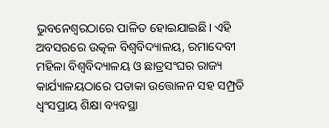ଭୁବନେଶ୍ୱରଠାରେ ପାଳିତ ହୋଇଯାଇଛି। ଏହି ଅବସରରେ ଉତ୍କଳ ବିଶ୍ବବିଦ୍ୟାଳୟ, ରମାଦେବୀ ମହିଳା ବିଶ୍ୱବିଦ୍ୟାଳୟ ଓ ଛାତ୍ରସଂଘର ରାଜ୍ୟ କାର୍ଯ୍ୟାଳୟଠାରେ ପତାକା ଉତ୍ତୋଳନ ସହ ସମ୍ପ୍ରତି ଧ୍ୱଂସପ୍ରାୟ ଶିକ୍ଷା ବ୍ୟବସ୍ଥା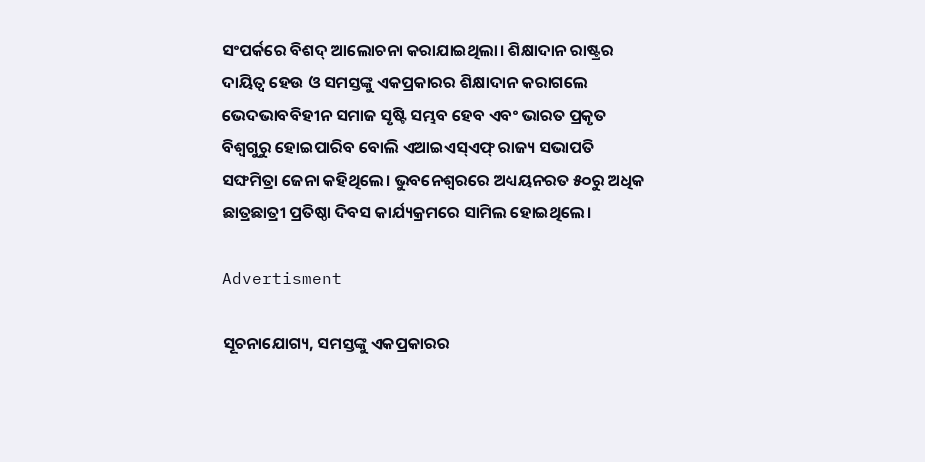ସଂପର୍କରେ ବିଶଦ୍‌ ଆଲୋଚନା କରାଯାଇଥିଲା। ଶିକ୍ଷାଦାନ ରାଷ୍ଟ୍ରର ଦାୟିତ୍ବ ହେଉ ଓ ସମସ୍ତଙ୍କୁ ଏକପ୍ରକାରର ଶିକ୍ଷାଦାନ କରାଗଲେ ଭେଦଭାବବିହୀନ ସମାଜ ସୃଷ୍ଟି ସମ୍ଭବ ହେବ ଏବଂ ଭାରତ ପ୍ରକୃତ ବିଶ୍ୱଗୁରୁ ହୋଇପାରିବ ବୋଲି ଏଆଇଏସ୍ଏଫ୍ ରାଜ୍ୟ ସଭାପତି ସଙ୍ଘମିତ୍ରା ଜେନା କହିଥିଲେ। ଭୁବନେଶ୍ୱରରେ ଅଧ୍ୟୟନରତ ୫୦ରୁ ଅଧିକ ଛାତ୍ରଛାତ୍ରୀ ପ୍ରତିଷ୍ଠା ଦିବସ କାର୍ଯ୍ୟକ୍ରମରେ ସାମିଲ ହୋଇଥିଲେ।

Advertisment

ସୂଚନାଯୋଗ୍ୟ, ସମସ୍ତଙ୍କୁ ଏକପ୍ରକାରର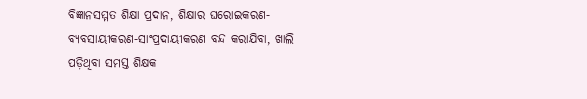ବିଜ୍ଞାନସମ୍ମତ ଶିକ୍ଷା ପ୍ରଦାନ, ଶିକ୍ଷାର ଘରୋଇକରଣ-ବ୍ୟବସାୟୀକରଣ-ସାଂପ୍ରଦାୟୀକରଣ ବନ୍ଦ କରାଯିବା, ଖାଲି ପଡ଼ିଥିବା ସମସ୍ତ ଶିକ୍ଷକ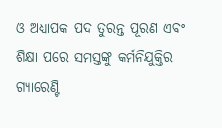ଓ ଅଧ୍ୟାପକ ପଦ ତୁରନ୍ତ ପୂରଣ ଏବଂ ଶିକ୍ଷା ପରେ ସମସ୍ତଙ୍କୁ କର୍ମନିଯୁକ୍ତିର ଗ୍ୟାରେଣ୍ଟି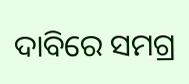ଦାବିରେ ସମଗ୍ର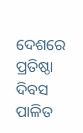ଦେଶରେ ପ୍ରତିଷ୍ଠା ଦିବସ ପାଳିତ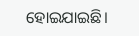ହୋଇଯାଇଛି।